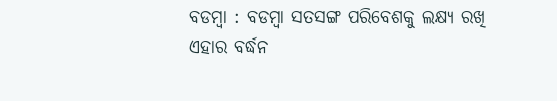ବଡମ୍ବା : ବଡମ୍ବା ସତସଙ୍ଗ ପରିବେଶକୁ ଲକ୍ଷ୍ୟ ରଖି ଏହାର ବର୍ଦ୍ଧନ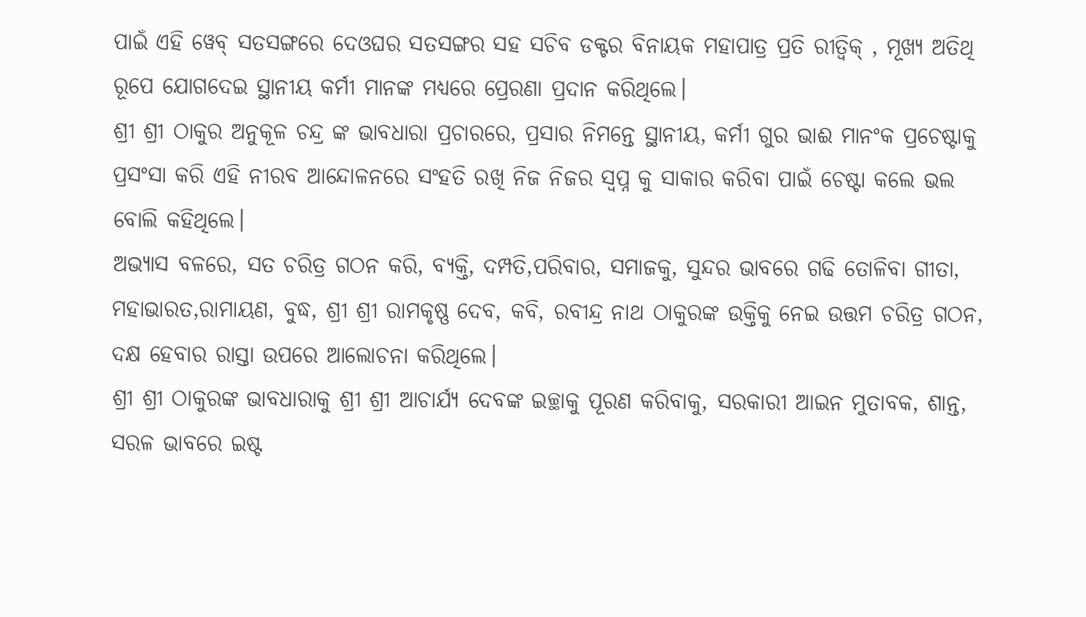ପାଇଁ ଏହି ୱେବ୍ ସତସଙ୍ଗରେ ଦେଓଘର ସତସଙ୍ଗର ସହ ସଚିବ ଡକ୍ଟର ବିନାୟକ ମହାପାତ୍ର ପ୍ରତି ରୀତ୍ୱିକ୍ , ମୂଖ୍ୟ ଅତିଥି ରୂପେ ଯୋଗଦେଇ ସ୍ଥାନୀୟ କର୍ମୀ ମାନଙ୍କ ମଧ୍ୟରେ ପ୍ରେରଣା ପ୍ରଦାନ କରିଥିଲେ।
ଶ୍ରୀ ଶ୍ରୀ ଠାକୁର ଅନୁକୂଳ ଚନ୍ଦ୍ର ଙ୍କ ଭାବଧାରା ପ୍ରଚାରରେ, ପ୍ରସାର ନିମନ୍ତେ ସ୍ଥାନୀୟ, କର୍ମୀ ଗୁର ଭାଈ ମାନଂକ ପ୍ରଚେଷ୍ଟାକୁ ପ୍ରସଂସା କରି ଏହି ନୀରବ ଆନ୍ଦୋଳନରେ ସଂହତି ରଖି ନିଜ ନିଜର ସ୍ୱପ୍ନ କୁ ସାକାର କରିବା ପାଇଁ ଚେଷ୍ଟା କଲେ ଭଲ ବୋଲି କହିଥିଲେ।
ଅଭ୍ୟାସ ବଳରେ, ସତ ଚରିତ୍ର ଗଠନ କରି, ବ୍ୟକ୍ତି, ଦମ୍ପତି,ପରିବାର, ସମାଜକୁ, ସୁନ୍ଦର ଭାବରେ ଗଢି ତୋଳିବା ଗୀତା, ମହାଭାରତ,ରାମାୟଣ, ବୁଦ୍ଧ, ଶ୍ରୀ ଶ୍ରୀ ରାମକୃଷ୍ଣ ଦେବ, କବି, ରବୀନ୍ଦ୍ର ନାଥ ଠାକୁରଙ୍କ ଉକ୍ତିକୁ ନେଇ ଉତ୍ତମ ଚରିତ୍ର ଗଠନ, ଦକ୍ଷ ହେବାର ରାସ୍ତା ଉପରେ ଆଲୋଚନା କରିଥିଲେ।
ଶ୍ରୀ ଶ୍ରୀ ଠାକୁରଙ୍କ ଭାବଧାରାକୁ ଶ୍ରୀ ଶ୍ରୀ ଆଚାର୍ଯ୍ୟ ଦେବଙ୍କ ଇଚ୍ଛାକୁ ପୂରଣ କରିବାକୁ, ସରକାରୀ ଆଇନ ମୁତାବକ, ଶାନ୍ତ, ସରଳ ଭାବରେ ଇଷ୍ଟ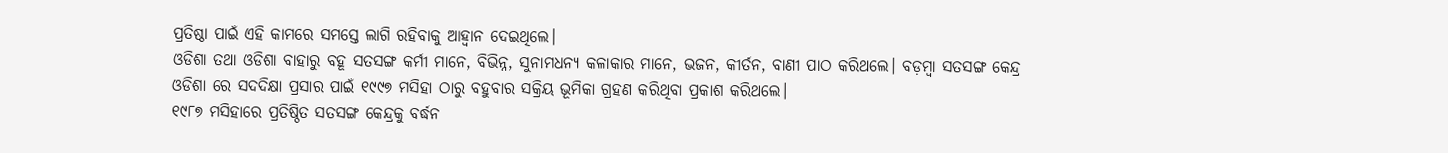ପ୍ରତିଷ୍ଠା ପାଇଁ ଏହି କାମରେ ସମସ୍ତେ ଲାଗି ରହିବାକୁ ଆହ୍ବାନ ଦେଇଥିଲେ।
ଓଡିଶା ତଥା ଓଡିଶା ବାହାରୁ ବହୂ ସତସଙ୍ଗ କର୍ମୀ ମାନେ, ବିଭିନ୍ନ, ସୁନାମଧନ୍ୟ କଳାକାର ମାନେ, ଭଜନ, କୀର୍ତନ, ବାଣୀ ପାଠ କରିଥଲେ। ବଡ଼ମ୍ବା ସତସଙ୍ଗ କେନ୍ଦ୍ର ଓଡିଶା ରେ ସଦଦିକ୍ଷା ପ୍ରସାର ପାଇଁ ୧୯୯୭ ମସିହା ଠାରୁ ବହୁବାର ସକ୍ରିୟ ଭୂମିକା ଗ୍ରହଣ କରିଥିବା ପ୍ରକାଶ କରିଥଲେ।
୧୯୮୭ ମସିହାରେ ପ୍ରତିଷ୍ଠିତ ସତସଙ୍ଗ କେନ୍ଦ୍ରକୁ ବର୍ଦ୍ଧନ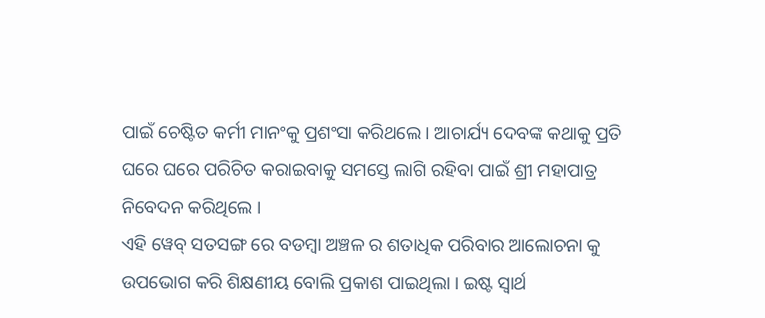ପାଇଁ ଚେଷ୍ଟିତ କର୍ମୀ ମାନଂକୁ ପ୍ରଶଂସା କରିଥଲେ । ଆଚାର୍ଯ୍ୟ ଦେବଙ୍କ କଥାକୁ ପ୍ରତି ଘରେ ଘରେ ପରିଚିତ କରାଇବାକୁ ସମସ୍ତେ ଲାଗି ରହିବା ପାଇଁ ଶ୍ରୀ ମହାପାତ୍ର ନିବେଦନ କରିଥିଲେ ।
ଏହି ୱେବ୍ ସତସଙ୍ଗ ରେ ବଡମ୍ବା ଅଞ୍ଚଳ ର ଶତାଧିକ ପରିବାର ଆଲୋଚନା କୁ ଉପଭୋଗ କରି ଶିକ୍ଷଣୀୟ ବୋଲି ପ୍ରକାଶ ପାଇଥିଲା । ଇଷ୍ଟ ସ୍ବାର୍ଥ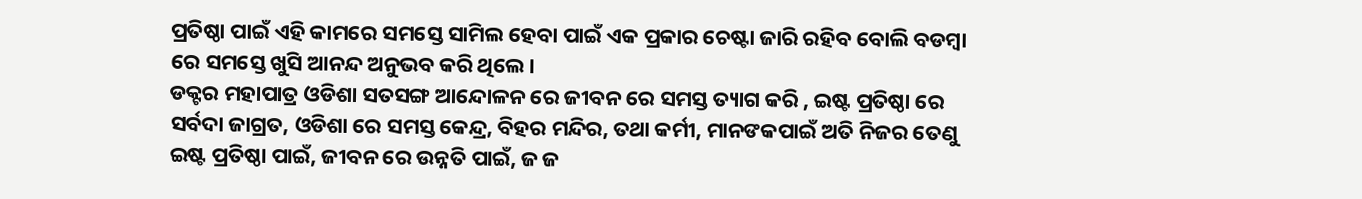ପ୍ରତିଷ୍ଠା ପାଇଁ ଏହି କାମରେ ସମସ୍ତେ ସାମିଲ ହେବା ପାଇଁ ଏକ ପ୍ରକାର ଚେଷ୍ଟା ଜାରି ରହିବ ବୋଲି ବଡମ୍ବା ରେ ସମସ୍ତେ ଖୁସି ଆନନ୍ଦ ଅନୁଭବ କରି ଥିଲେ।
ଡକ୍ଟର ମହାପାତ୍ର ଓଡିଶା ସତସଙ୍ଗ ଆନ୍ଦୋଳନ ରେ ଜୀବନ ରେ ସମସ୍ତ ତ୍ୟାଗ କରି , ଇଷ୍ଟ ପ୍ରତିଷ୍ଠା ରେ ସର୍ବଦା ଜାଗ୍ରତ, ଓଡିଶା ରେ ସମସ୍ତ କେନ୍ଦ୍ର, ବିହର ମନ୍ଦିର, ତଥା କର୍ମୀ, ମାନଙକପାଇଁ ଅତି ନିଜର ତେଣୁ ଇଷ୍ଟ ପ୍ରତିଷ୍ଠା ପାଇଁ, ଜୀବନ ରେ ଉନ୍ନତି ପାଇଁ, ଜ ଜ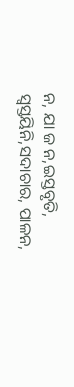ନ, ଯା ଜ ନ,ଇସ୍ତବୃତି, ସ୍ୱସ୍ତୟିନି,ସଦାଚାର, ପାଳନ,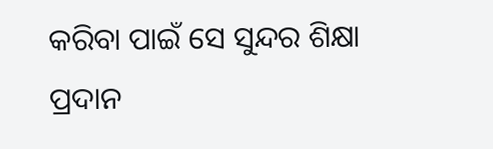କରିବା ପାଇଁ ସେ ସୁନ୍ଦର ଶିକ୍ଷା ପ୍ରଦାନ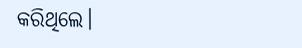କରିଥିଲେ।